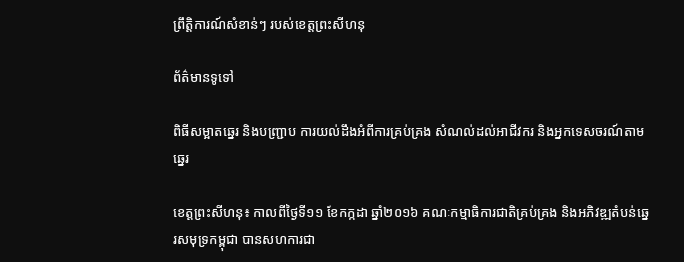ព្រឹត្តិការណ៍សំខាន់ៗ របស់ខេត្តព្រះសីហនុ

ព័ត៌មានទូទៅ

ពិធីសម្អាតឆ្នេរ និងបញ្ជា្រប ការយល់ដឹងអំពីការគ្រប់គ្រង សំណល់ដល់អាជីវករ និងអ្នកទេសចរណ៍តាមឆ្នេរ

ខេត្តព្រះសីហនុ៖ កាលពីថ្ងៃទី១១ ខែកក្កដា ឆ្នាំ២០១៦ គណៈកម្មាធិការជាតិគ្រប់គ្រង និងអភិវឌ្ឍតំបន់ឆ្នេរសមុទ្រកម្ពុជា បានសហការជា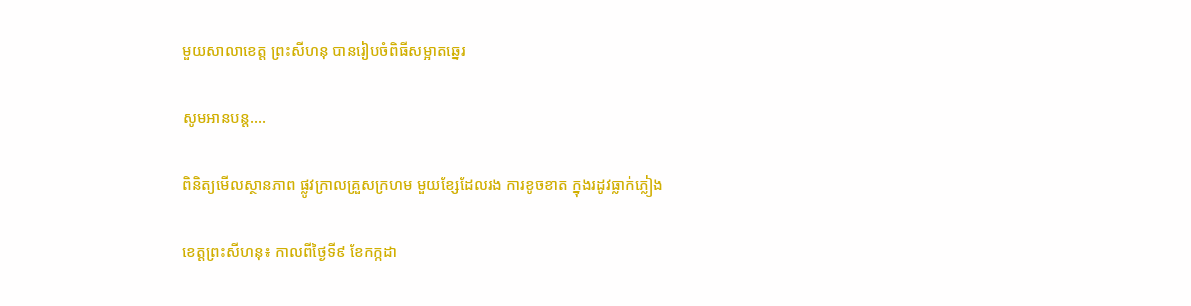មួយសាលាខេត្ត ព្រះសីហនុ បានរៀបចំពិធីសម្អាតឆ្នេរ

សូមអានបន្ត....

ពិនិត្យមើលស្ថានភាព ផ្លូវក្រាលគ្រួសក្រហម មួយខ្សែដែលរង ការខូចខាត ក្នុងរដូវធ្លាក់ភ្លៀង

ខេត្តព្រះសីហនុ៖ កាលពីថ្ងៃទី៩ ខែកក្កដា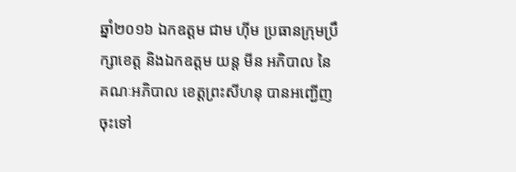ឆ្នាំ២០១៦ ឯកឧត្តម ជាម ហ៊ីម ប្រធានក្រុមប្រឹក្សាខេត្ត និងឯកឧត្តម យន្ត មីន អភិបាល នៃគណៈអភិបាល ខេត្តព្រះសីហនុ បានអញ្ជើញចុះទៅ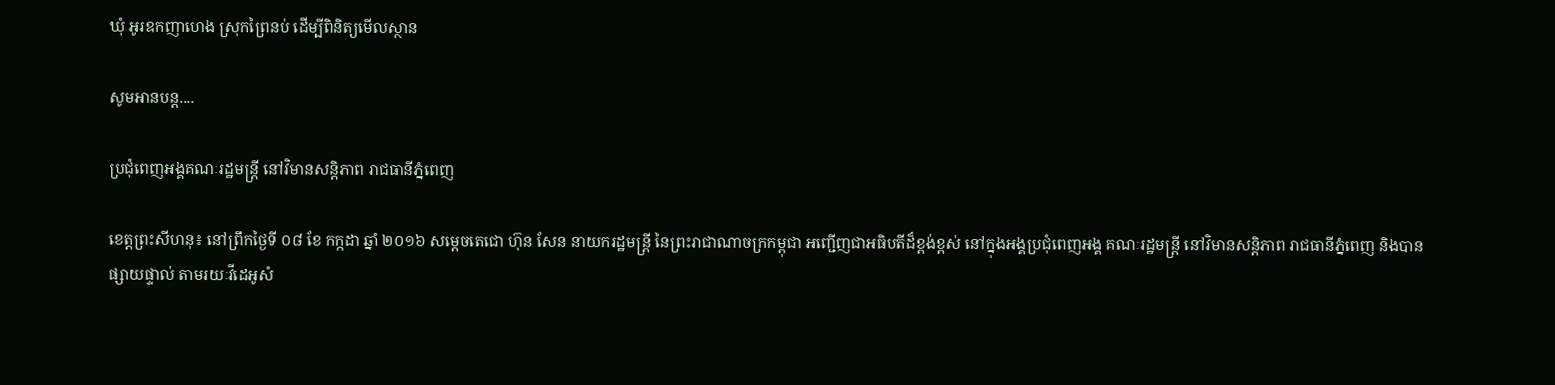ឃុំ អូរឧកញាហេង ស្រុកព្រៃនប់ ដើម្បីពិនិត្យមើលស្ថាន

សូមអានបន្ត....

ប្រជុំពេញអង្គគណៈរដ្ឋមន្ត្រី នៅវិមានសន្តិភាព រាជធានីភ្នំពេញ

ខេត្តព្រះសីហនុ៖ នៅព្រឹកថ្ងៃទី ០៨ ខែ កក្កដា ឆ្នាំ ២០១៦ សម្តេចតេជោ ហ៊ុន សែន នាយករដ្ឋមន្ត្រី នៃព្រះរាជាណាចក្រកម្ពុជា អញ្ជើញជាអធិបតីដ៏ខ្ពង់ខ្ពស់ នៅក្នុងអង្គប្រជុំពេញអង្គ គណៈរដ្ឋមន្ត្រី នៅវិមានសន្តិភាព រាជធានីភ្នំពេញ និងបានផ្សាយផ្ទាល់ តាមរយៈវីដេអូសំ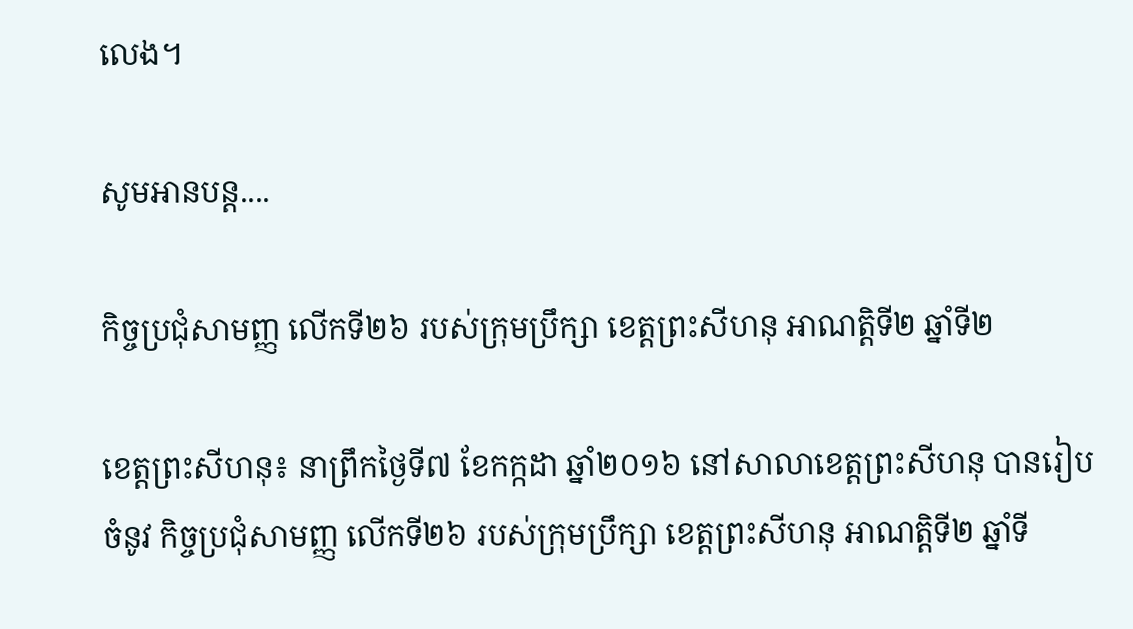លេង។

សូមអានបន្ត....

កិច្ចប្រជុំសាមញ្ញ លើកទី២៦ របស់ក្រុមប្រឹក្សា ខេត្តព្រះសីហនុ អាណត្តិទី២ ឆ្នាំទី២

ខេត្តព្រះសីហនុ៖ នាព្រឹកថ្ងៃទី៧ ខែកក្កដា ឆ្នាំ២០១៦ នៅសាលាខេត្តព្រះសីហនុ បានរៀបចំនូវ កិច្ចប្រជុំសាមញ្ញ លើកទី២៦ របស់ក្រុមប្រឹក្សា ខេត្តព្រះសីហនុ អាណត្តិទី២ ឆ្នាំទី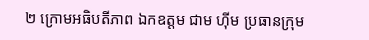២ ក្រោមអធិបតីភាព ឯកឧត្តម ជាម ហុីម ប្រធានក្រុម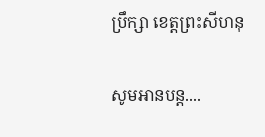ប្រឹក្សា ខេត្តព្រះសីហនុ

សូមអានបន្ត....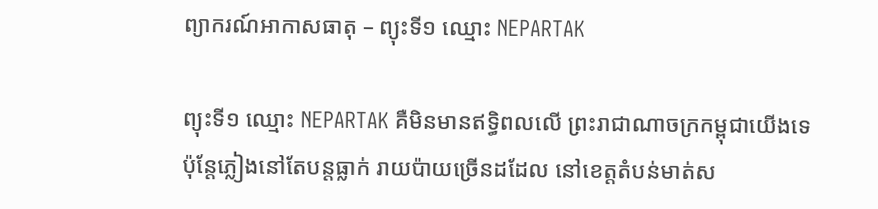ព្យាករណ៍អាកាសធាតុ – ព្យុះទី១ ឈ្មោះ NEPARTAK

ព្យុះទី១ ឈ្មោះ NEPARTAK គឺមិនមានឥទ្ធិពលលើ ព្រះរាជាណាចក្រកម្ពុជាយើងទេ ប៉ុន្តែភ្លៀងនៅតែបន្តធ្លាក់ រាយប៉ាយច្រើនដដែល នៅខេត្តតំបន់មាត់ស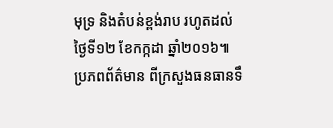មុទ្រ និងតំបន់ខ្ពង់រាប រហូតដល់ថ្ងៃទី១២ ខែកក្កដា ឆ្នាំ២០១៦៕ ប្រភពព័ត៌មាន ពីក្រសួងធនធានទឹ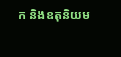ក និងឧតុនិយម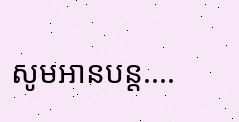សូមអានបន្ត....